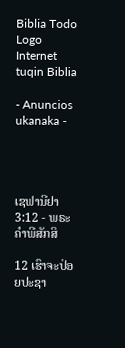Biblia Todo Logo
Internet tuqin Biblia

- Anuncios ukanaka -




ເຊຟານີຢາ 3:12 - ພຣະຄຳພີສັກສິ

12 ເຮົາຈະປ່ອຍປະຊາ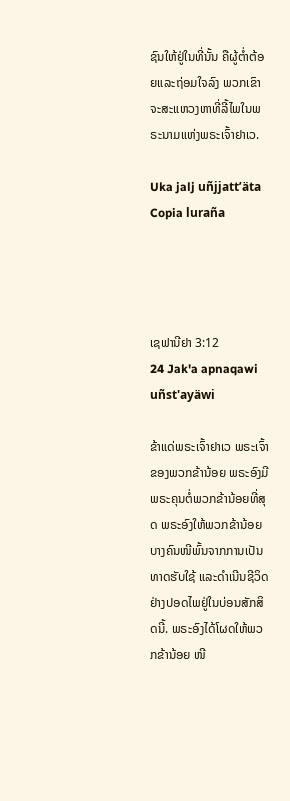ຊົນໃຫ້ຢູ່ໃນທີ່ນັ້ນ ຄືຜູ້ຕໍ່າຕ້ອຍແລະຖ່ອມໃຈລົງ ພວກເຂົາຈະສະແຫວງຫາທີ່ລີ້ໄພໃນພຣະນາມແຫ່ງພຣະເຈົ້າຢາເວ.

Uka jalj uñjjattʼäta Copia luraña




ເຊຟານີຢາ 3:12
24 Jak'a apnaqawi uñst'ayäwi

ຂ້າແດ່ພຣະເຈົ້າຢາເວ ພຣະເຈົ້າຂອງພວກຂ້ານ້ອຍ ພຣະອົງມີພຣະຄຸນຕໍ່ພວກຂ້ານ້ອຍທີ່ສຸດ ພຣະອົງໃຫ້ພວກຂ້ານ້ອຍບາງຄົນໜີພົ້ນຈາກການເປັນທາດຮັບໃຊ້ ແລະດຳເນີນຊີວິດຢ່າງປອດໄພຢູ່ໃນບ່ອນສັກສິດນີ້. ພຣະອົງໄດ້ໂຜດໃຫ້ພວກຂ້ານ້ອຍ ໜີ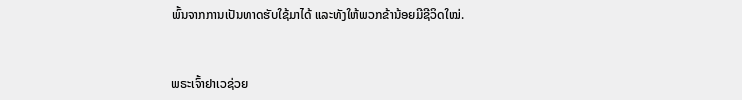ພົ້ນຈາກການເປັນທາດຮັບໃຊ້ມາໄດ້ ແລະທັງໃຫ້ພວກຂ້ານ້ອຍມີຊີວິດໃໝ່.


ພຣະເຈົ້າຢາເວຊ່ວຍ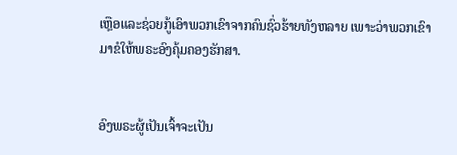ເຫຼືອແລະຊ່ວຍກູ້ເອົາພວກເຂົາຈາກຄົນຊົ່ວຮ້າຍທັງຫລາຍ ເພາະວ່າພວກເຂົາມາຂໍໃຫ້ພຣະອົງຄຸ້ມຄອງຮັກສາ.


ອົງພຣະຜູ້ເປັນເຈົ້າຈະເປັນ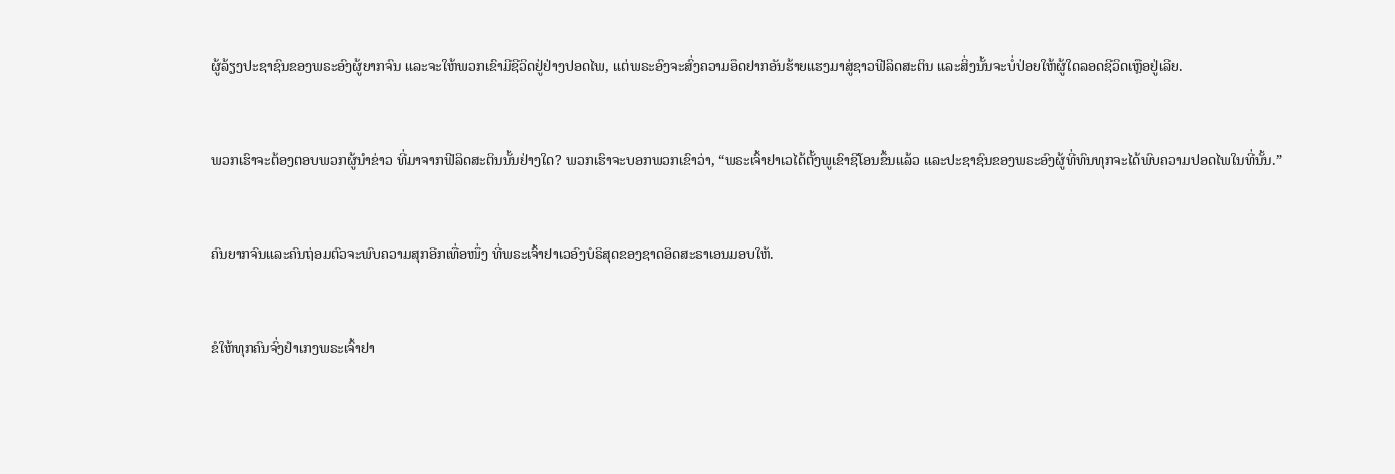ຜູ້ລ້ຽງປະຊາຊົນຂອງພຣະອົງຜູ້ຍາກຈົນ ແລະຈະໃຫ້ພວກເຂົາມີຊີວິດຢູ່ຢ່າງປອດໄພ, ແຕ່ພຣະອົງຈະສົ່ງຄວາມອຶດຢາກອັນຮ້າຍແຮງມາສູ່ຊາວຟີລິດສະຕິນ ແລະສິ່ງນັ້ນຈະບໍ່ປ່ອຍໃຫ້ຜູ້ໃດລອດຊີວິດເຫຼືອຢູ່ເລີຍ.


ພວກເຮົາຈະຕ້ອງຕອບພວກຜູ້ນຳຂ່າວ ທີ່ມາຈາກຟີລິດສະຕິນນັ້ນຢ່າງໃດ? ພວກເຮົາຈະບອກພວກເຂົາວ່າ, “ພຣະເຈົ້າຢາເວໄດ້ຕັ້ງພູເຂົາຊີໂອນຂຶ້ນແລ້ວ ແລະປະຊາຊົນຂອງພຣະອົງຜູ້ທີ່ທົນທຸກຈະໄດ້ພົບຄວາມປອດໄພໃນທີ່ນັ້ນ.”


ຄົນຍາກຈົນແລະຄົນຖ່ອມຕົວຈະພົບຄວາມສຸກອີກເທື່ອໜຶ່ງ ທີ່ພຣະເຈົ້າຢາເວອົງບໍຣິສຸດຂອງຊາດອິດສະຣາເອນມອບໃຫ້.


ຂໍໃຫ້ທຸກຄົນຈົ່ງຢຳເກງພຣະເຈົ້າຢາ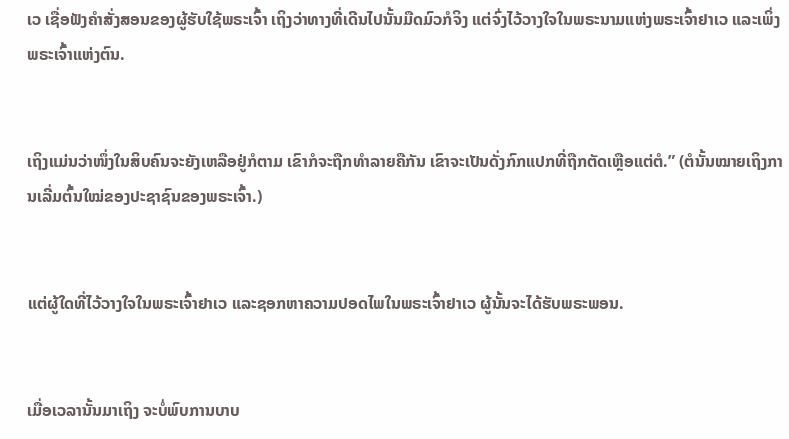ເວ ເຊື່ອຟັງຄຳສັ່ງສອນຂອງຜູ້ຮັບໃຊ້ພຣະເຈົ້າ ເຖິງວ່າທາງທີ່ເດີນໄປນັ້ນມືດມົວກໍຈິງ ແຕ່ຈົ່ງໄວ້ວາງໃຈໃນພຣະນາມແຫ່ງພຣະເຈົ້າຢາເວ ແລະເພິ່ງພຣະເຈົ້າແຫ່ງຕົນ.


ເຖິງແມ່ນວ່າໜຶ່ງໃນສິບຄົນຈະຍັງເຫລືອຢູ່ກໍຕາມ ເຂົາກໍຈະຖືກທຳລາຍຄືກັນ ເຂົາຈະເປັນດັ່ງກົກແປກທີ່ຖືກຕັດເຫຼືອແຕ່ຕໍ.” (ຕໍນັ້ນໝາຍເຖິງການເລີ່ມຕົ້ນໃໝ່ຂອງປະຊາຊົນຂອງພຣະເຈົ້າ.)


ແຕ່ຜູ້ໃດທີ່ໄວ້ວາງໃຈໃນພຣະເຈົ້າຢາເວ ແລະຊອກຫາຄວາມປອດໄພໃນພຣະເຈົ້າຢາເວ ຜູ້ນັ້ນຈະໄດ້ຮັບພຣະພອນ.


ເມື່ອເວລານັ້ນມາເຖິງ ຈະບໍ່ພົບການບາບ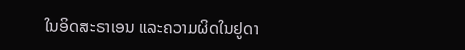ໃນອິດສະຣາເອນ ແລະຄວາມຜິດໃນຢູດາ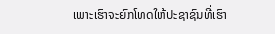ເພາະເຮົາຈະຍົກໂທດໃຫ້ປະຊາຊົນທີ່ເຮົາ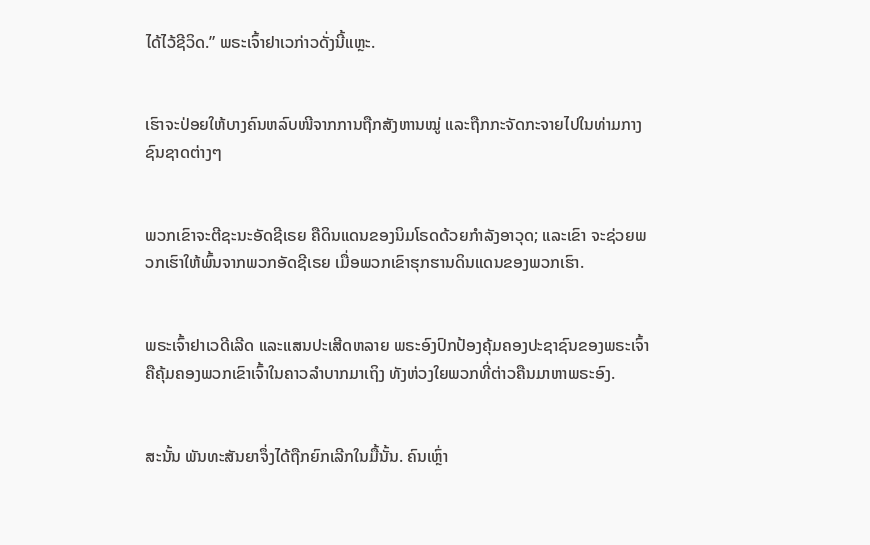ໄດ້ໄວ້ຊີວິດ.” ພຣະເຈົ້າຢາເວກ່າວດັ່ງນີ້ແຫຼະ.


ເຮົາຈະປ່ອຍໃຫ້ບາງຄົນຫລົບໜີຈາກການຖືກສັງຫານໝູ່ ແລະຖືກກະຈັດກະຈາຍໄປໃນທ່າມກາງຊົນຊາດຕ່າງໆ


ພວກເຂົາຈະຕີຊະນະອັດຊີເຣຍ ຄືດິນແດນຂອງນິມໂຣດດ້ວຍກຳລັງອາວຸດ; ແລະເຂົາ ຈະຊ່ວຍພວກເຮົາໃຫ້ພົ້ນຈາກພວກອັດຊີເຣຍ ເມື່ອພວກເຂົາຮຸກຮານດິນແດນຂອງພວກເຮົາ.


ພຣະເຈົ້າຢາເວດີເລີດ ແລະແສນປະເສີດຫລາຍ ພຣະອົງປົກປ້ອງຄຸ້ມຄອງປະຊາຊົນຂອງພຣະເຈົ້າ ຄືຄຸ້ມຄອງພວກເຂົາເຈົ້າໃນຄາວລຳບາກມາເຖິງ ທັງຫ່ວງໃຍພວກທີ່ຕ່າວຄືນມາຫາພຣະອົງ.


ສະນັ້ນ ພັນທະສັນຍາຈຶ່ງໄດ້ຖືກຍົກເລີກໃນມື້ນັ້ນ. ຄົນເຫຼົ່າ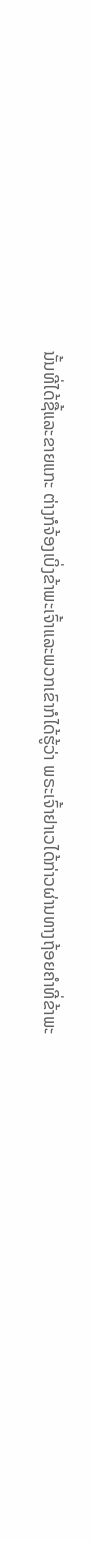ນັ້ນທີ່ໄດ້ຊື້ແລະຂາຍແກະ ຕ່າງກໍຈ້ອງເບິ່ງຂ້າພະເຈົ້າແລະພວກເຂົາກໍໄດ້ຮູ້ວ່າ ພຣະເຈົ້າຢາເວໄດ້ກ່າວຜ່ານທາງຖ້ອຍຄຳທີ່ຂ້າພະ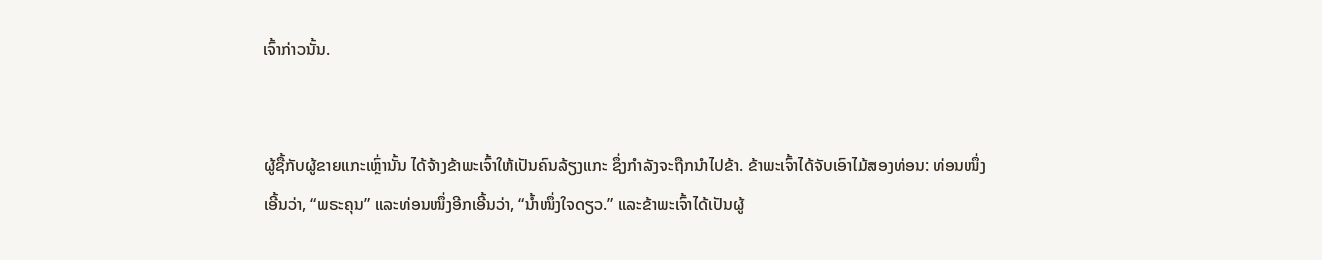ເຈົ້າກ່າວນັ້ນ.


ຜູ້ຊື້ກັບຜູ້ຂາຍແກະເຫຼົ່ານັ້ນ ໄດ້ຈ້າງຂ້າພະເຈົ້າໃຫ້ເປັນຄົນລ້ຽງແກະ ຊຶ່ງກຳລັງຈະຖືກນຳໄປຂ້າ. ຂ້າພະເຈົ້າໄດ້ຈັບເອົາໄມ້ສອງທ່ອນ: ທ່ອນໜຶ່ງເອີ້ນວ່າ, “ພຣະຄຸນ” ແລະທ່ອນໜຶ່ງອີກເອີ້ນວ່າ, “ນໍ້າໜຶ່ງໃຈດຽວ.” ແລະຂ້າພະເຈົ້າໄດ້ເປັນຜູ້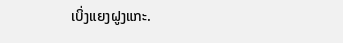ເບິ່ງແຍງຝູງແກະ.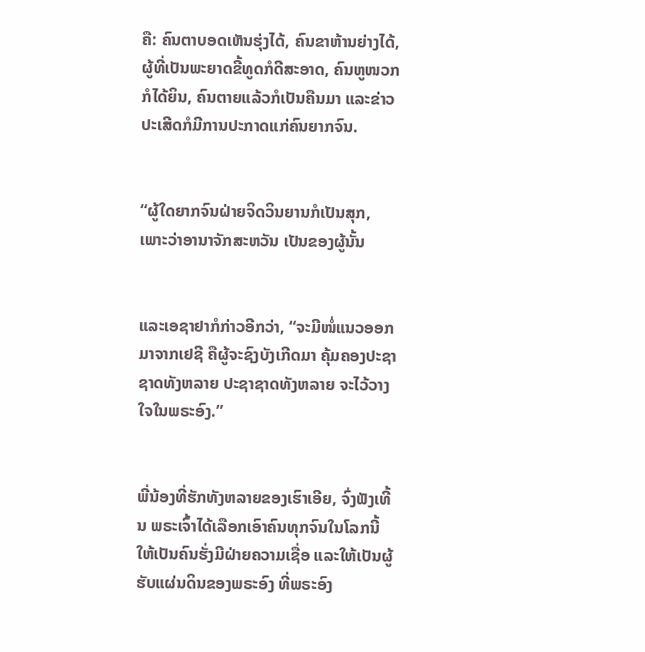ຄື: ຄົນຕາບອດເຫັນຮຸ່ງໄດ້, ຄົນຂາຫ້ານຍ່າງໄດ້, ຜູ້ທີ່ເປັນພະຍາດຂີ້ທູດກໍດີສະອາດ, ຄົນຫູໜວກກໍໄດ້ຍິນ, ຄົນຕາຍແລ້ວກໍເປັນຄືນມາ ແລະຂ່າວປະເສີດກໍມີການປະກາດແກ່ຄົນຍາກຈົນ.


“ຜູ້ໃດຍາກຈົນຝ່າຍຈິດວິນຍານກໍເປັນສຸກ, ເພາະວ່າອານາຈັກສະຫວັນ ເປັນຂອງຜູ້ນັ້ນ


ແລະເອຊາຢາກໍກ່າວອີກວ່າ, “ຈະມີໜໍ່ແນວອອກມາຈາກເຢຊີ ຄືຜູ້ຈະຊົງບັງເກີດມາ ຄຸ້ມຄອງປະຊາຊາດທັງຫລາຍ ປະຊາຊາດທັງຫລາຍ ຈະໄວ້ວາງໃຈໃນພຣະອົງ.”


ພີ່ນ້ອງທີ່ຮັກທັງຫລາຍຂອງເຮົາເອີຍ, ຈົ່ງຟັງເທີ້ນ ພຣະເຈົ້າໄດ້ເລືອກເອົາຄົນທຸກຈົນໃນໂລກນີ້ ໃຫ້ເປັນຄົນຮັ່ງມີຝ່າຍຄວາມເຊື່ອ ແລະໃຫ້ເປັນຜູ້ຮັບແຜ່ນດິນຂອງພຣະອົງ ທີ່ພຣະອົງ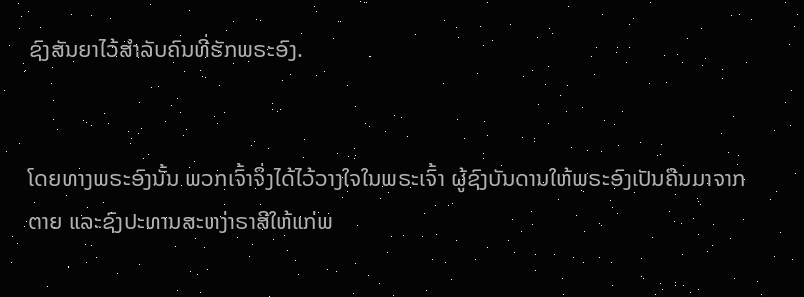ຊົງສັນຍາໄວ້ສຳລັບຄົນທີ່ຮັກພຣະອົງ.


ໂດຍທາງພຣະອົງນັ້ນ ພວກເຈົ້າຈຶ່ງໄດ້ໄວ້ວາງໃຈໃນພຣະເຈົ້າ ຜູ້ຊົງບັນດານໃຫ້ພຣະອົງເປັນຄືນມາຈາກຕາຍ ແລະຊົງປະທານສະຫງ່າຣາສີໃຫ້ແກ່ພ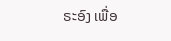ຣະອົງ ເພື່ອ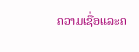ຄວາມເຊື່ອແລະຄ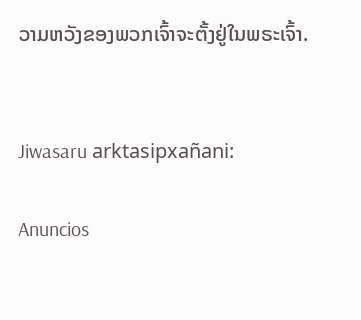ວາມຫວັງຂອງພວກເຈົ້າຈະຕັ້ງຢູ່ໃນພຣະເຈົ້າ.


Jiwasaru arktasipxañani:

Anuncios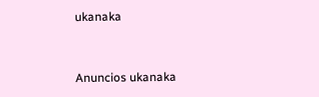ukanaka


Anuncios ukanaka